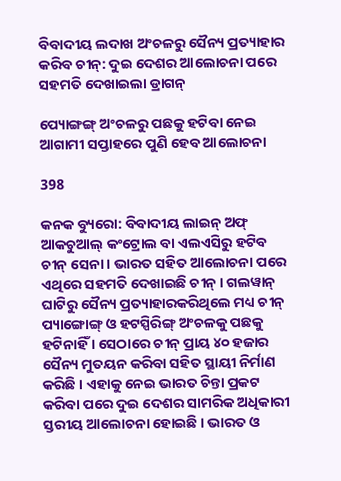ବିବାଦୀୟ ଲଦାଖ ଅଂଚଳରୁ ସୈନ୍ୟ ପ୍ରତ୍ୟାହାର କରିବ ଚୀନ୍: ଦୁଇ ଦେଶର ଆଲୋଚନା ପରେ ସହମତି ଦେଖାଇଲା ଡ୍ରାଗନ୍

ପ୍ୟୋଙ୍ଗଙ୍ଗ୍ ଅଂଚଳରୁ ପଛକୁ ହଟିବା ନେଇ ଆଗାମୀ ସପ୍ତାହରେ ପୁଣି ହେବ ଆଲୋଚନା

398

କନକ ବ୍ୟୁରୋ: ବିବାଦୀୟ ଲାଇନ୍ ଅଫ୍ ଆକଚୁଆଲ୍ କଂଟ୍ରୋଲ ବା ଏଲଏସିରୁ ହଟିବ ଚୀନ୍ ସେନା । ଭାରତ ସହିତ ଆଲୋଚନା ପରେ ଏଥିରେ ସହମତି ଦେଖାଇଛି ଚୀନ୍ । ଗଲୱାନ୍ ଘାଟିରୁ ସୈନ୍ୟ ପ୍ରତ୍ୟାହାରକରିଥିଲେ ମଧ୍ୟ ଚୀନ୍ ପ୍ୟାଙ୍ଗୋଙ୍ଗ୍ ଓ ହଟସ୍ପିରିଙ୍ଗ୍ ଅଂଚଳକୁ ପଛକୁ ହଟିନାହିଁ । ସେଠାରେ ଚୀନ୍ ପ୍ରାୟ ୪୦ ହଜାର ସୈନ୍ୟ ମୁତୟନ କରିବା ସହିତ ସ୍ଥାୟୀ ନିର୍ମାଣ କରିଛି । ଏହାକୁ ନେଇ ଭାରତ ଚିନ୍ତା ପ୍ରକଟ କରିବା ପରେ ଦୁଇ ଦେଶର ସାମରିକ ଅଧିକାରୀ ସ୍ତରୀୟ ଆଲୋଚନା ହୋଇଛି । ଭାରତ ଓ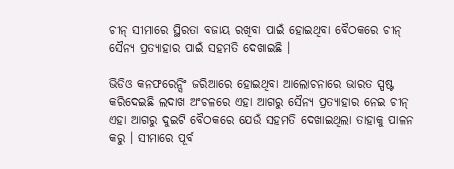ଚୀନ୍ ସୀମାରେ ସ୍ଥିରତା ବଜାୟ ରଖିବା ପାଇଁ ହୋଇଥିବା ବୈଠକରେ ଚୀନ୍ ସୈନ୍ୟ ପ୍ରତ୍ୟାହାର ପାଇଁ ସହମତି ଦେଖାଇଛି ।

ଭିଡିଓ କନଫରେନ୍ସିଂ ଜରିଆରେ ହୋଇଥିବା ଆଲୋଚନାରେ ଭାରତ ସ୍ପଷ୍ଟ କରିଦେଇଛି ଲଦାଖ ଅଂଚଳରେ ଏହା ଆଗରୁ ସୈନ୍ୟ ପ୍ରତ୍ୟାହାର ନେଇ ଚୀନ୍ ଏହା ଆଗରୁ ଦୁଇଟି ବୈଠକରେ ଯେଉଁ ସହମତି ଦେଖାଇଥିଲା ତାହାକୁ ପାଳନ କରୁ । ସୀମାରେ ପୂର୍ବ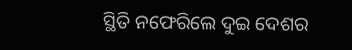ସ୍ଥିତି ନଫେରିଲେ ଦୁଇ ଦେଶର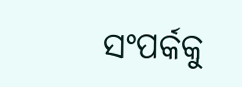ସଂପର୍କକୁ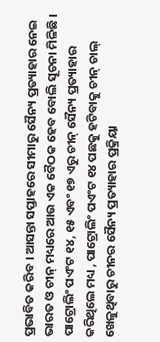ପ୍ରଭାବିତ କରିବ । ଆସନ୍ତା ସପ୍ତାହରେ ସୀମାରୁ ସୈନ୍ୟ ପ୍ରତ୍ୟାହାର ନେଇ ଭାରତ ଓ ଚୀନ୍ ମଧ୍ୟରେ ଆଉ ଏକ ବୈଠକ ହେବ ବୋଲି ସୂଚନା ମିଳିଛି । ପାଟ୍ରୋଲିଂ ପଏଂଟ ୧୪, ୧୫ ଏବଂ ୧୭ ଏରୁ ଚୀନ୍ ସୈନ୍ୟ ପ୍ରତ୍ୟାହାର କରିଥିଲେ ମଧ୍ୟ , ପାଟ୍ରୋଲିଂ ପଏଂଟ ୧୪ ପଛକୁ ହଟିବାକୁ ଚୀନ୍ ଚାଲ୍ ଖେଳୁଥିବାରୁ ଚୀନର ସୈନ୍ୟ ପ୍ରତ୍ୟାହାର ପ୍ରକ୍ରିୟା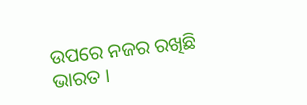ଉପରେ ନଜର ରଖିଛି ଭାରତ ।